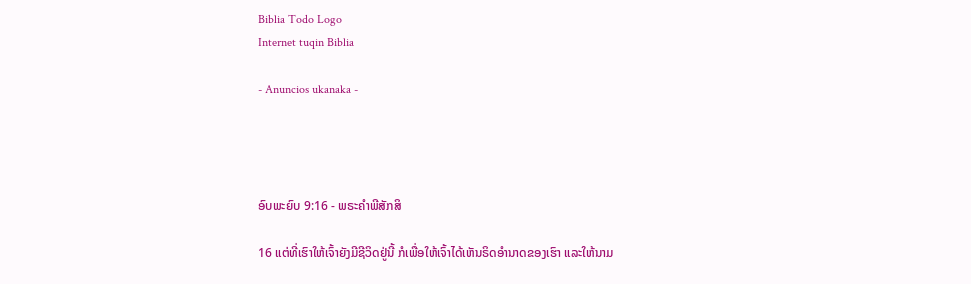Biblia Todo Logo
Internet tuqin Biblia

- Anuncios ukanaka -




ອົບພະຍົບ 9:16 - ພຣະຄຳພີສັກສິ

16 ແຕ່ທີ່ເຮົາໃຫ້ເຈົ້າຍັງມີຊີວິດຢູ່ນີ້ ກໍເພື່ອໃຫ້ເຈົ້າໄດ້ເຫັນຣິດອຳນາດຂອງເຮົາ ແລະໃຫ້ນາມ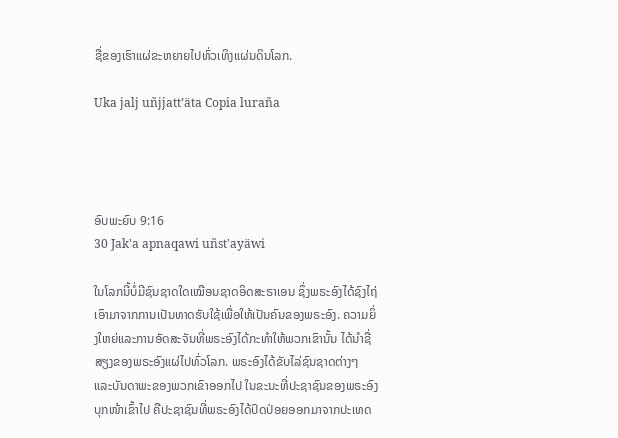ຊື່ຂອງເຮົາແຜ່ຂະຫຍາຍໄປທົ່ວເທິງແຜ່ນດິນໂລກ.

Uka jalj uñjjattʼäta Copia luraña




ອົບພະຍົບ 9:16
30 Jak'a apnaqawi uñst'ayäwi

ໃນໂລກນີ້ບໍ່ມີຊົນຊາດໃດເໝືອນຊາດອິດສະຣາເອນ ຊຶ່ງພຣະອົງໄດ້ຊົງໄຖ່ເອົາມາຈາກການເປັນທາດຮັບໃຊ້ເພື່ອໃຫ້ເປັນຄົນຂອງພຣະອົງ. ຄວາມຍິ່ງໃຫຍ່ແລະການອັດສະຈັນທີ່ພຣະອົງໄດ້ກະທຳໃຫ້ພວກເຂົານັ້ນ ໄດ້ນຳຊື່ສຽງຂອງພຣະອົງແຜ່ໄປທົ່ວໂລກ. ພຣະອົງໄດ້ຂັບໄລ່ຊົນຊາດຕ່າງໆ ແລະບັນດາພະຂອງພວກເຂົາອອກໄປ ໃນຂະນະທີ່ປະຊາຊົນຂອງພຣະອົງບຸກໜ້າເຂົ້າໄປ ຄືປະຊາຊົນທີ່ພຣະອົງໄດ້ປົດປ່ອຍອອກມາຈາກປະເທດ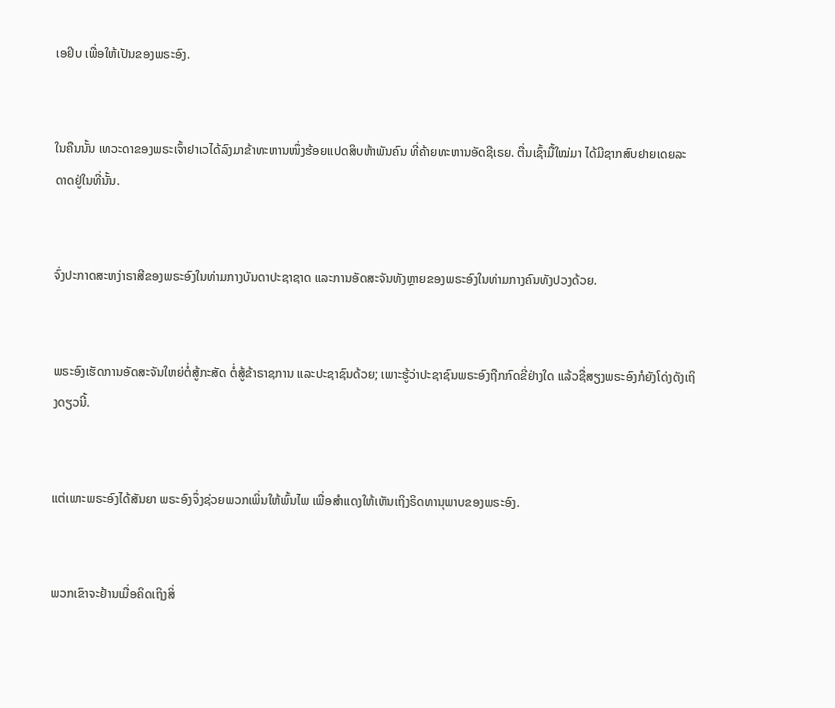ເອຢິບ ເພື່ອໃຫ້ເປັນຂອງພຣະອົງ.


ໃນຄືນນັ້ນ ເທວະດາຂອງພຣະເຈົ້າຢາເວໄດ້ລົງມາຂ້າທະຫານໜຶ່ງຮ້ອຍແປດສິບຫ້າພັນຄົນ ທີ່ຄ້າຍທະຫານອັດຊີເຣຍ. ຕື່ນເຊົ້າມື້ໃໝ່ມາ ໄດ້ມີຊາກສົບຢາຍເດຍລະດາດຢູ່ໃນທີ່ນັ້ນ.


ຈົ່ງປະກາດສະຫງ່າຣາສີຂອງພຣະອົງໃນທ່າມກາງບັນດາປະຊາຊາດ ແລະການອັດສະຈັນທັງຫຼາຍຂອງພຣະອົງໃນທ່າມກາງຄົນທັງປວງດ້ວຍ.


ພຣະອົງເຮັດການອັດສະຈັນໃຫຍ່ຕໍ່ສູ້ກະສັດ ຕໍ່ສູ້ຂ້າຣາຊການ ແລະປະຊາຊົນດ້ວຍ; ເພາະຮູ້ວ່າປະຊາຊົນພຣະອົງຖືກກົດຂີ່ຢ່າງໃດ ແລ້ວຊື່ສຽງພຣະອົງກໍຍັງໂດ່ງດັງເຖິງດຽວນີ້.


ແຕ່ເພາະພຣະອົງໄດ້ສັນຍາ ພຣະອົງຈຶ່ງຊ່ວຍພວກເພິ່ນໃຫ້ພົ້ນໄພ ເພື່ອສຳແດງໃຫ້ເຫັນເຖິງຣິດທານຸພາບຂອງພຣະອົງ.


ພວກເຂົາຈະຢ້ານເມື່ອຄິດເຖິງສິ່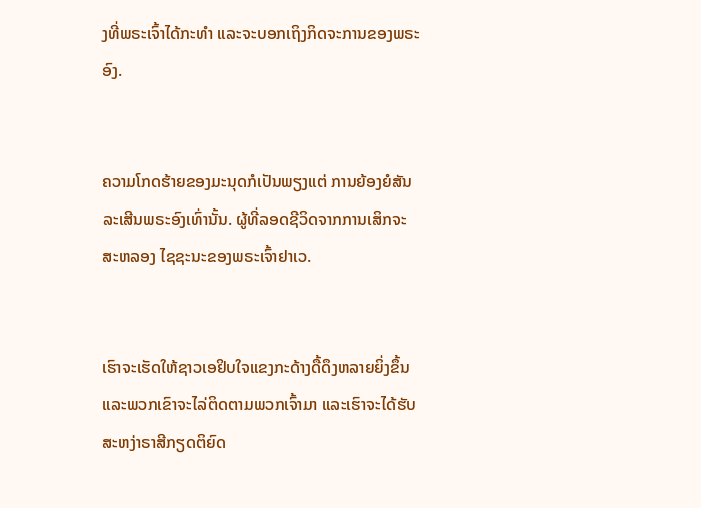ງທີ່ພຣະເຈົ້າໄດ້ກະທຳ ແລະຈະບອກເຖິງກິດຈະການຂອງພຣະອົງ.


ຄວາມໂກດຮ້າຍຂອງມະນຸດກໍເປັນພຽງແຕ່ ການຍ້ອງຍໍສັນລະເສີນພຣະອົງເທົ່ານັ້ນ. ຜູ້ທີ່ລອດຊີວິດຈາກການເສິກຈະສະຫລອງ ໄຊຊະນະຂອງພຣະເຈົ້າຢາເວ.


ເຮົາຈະເຮັດໃຫ້ຊາວເອຢິບໃຈແຂງກະດ້າງດື້ດຶງຫລາຍຍິ່ງຂຶ້ນ ແລະພວກເຂົາຈະໄລ່ຕິດຕາມພວກເຈົ້າມາ ແລະເຮົາຈະໄດ້ຮັບສະຫງ່າຣາສີກຽດຕິຍົດ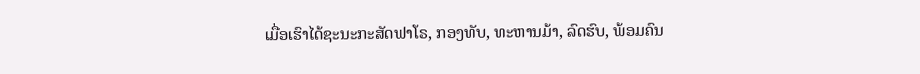ເມື່ອເຮົາໄດ້ຊະນະກະສັດຟາໂຣ, ກອງທັບ, ທະຫານມ້າ, ລົດຮົບ, ພ້ອມຄົນ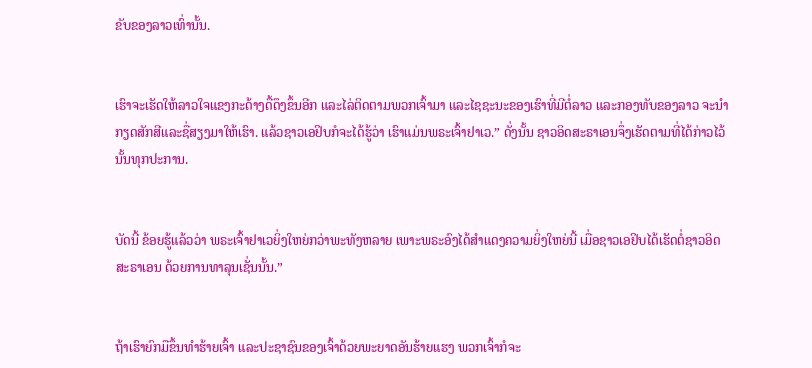ຂັບຂອງລາວເທົ່ານັ້ນ.


ເຮົາຈະເຮັດໃຫ້ລາວໃຈແຂງກະດ້າງດື້ດຶງຂຶ້ນອີກ ແລະໄລ່ຕິດຕາມພວກເຈົ້າມາ ແລະໄຊຊະນະຂອງເຮົາທີ່ມີຕໍ່ລາວ ແລະກອງທັບຂອງລາວ ຈະນຳກຽດສັກສີແລະຊື່ສຽງມາໃຫ້ເຮົາ. ແລ້ວຊາວເອຢິບກໍຈະໄດ້ຮູ້ວ່າ ເຮົາແມ່ນພຣະເຈົ້າຢາເວ.” ດັ່ງນັ້ນ ຊາວອິດສະຣາເອນຈຶ່ງເຮັດຕາມທີ່ໄດ້ກ່າວໄວ້ນັ້ນທຸກປະການ.


ບັດນີ້ ຂ້ອຍຮູ້ແລ້ວວ່າ ພຣະເຈົ້າຢາເວຍິ່ງໃຫຍ່ກວ່າພະທັງຫລາຍ ເພາະພຣະອົງໄດ້ສຳແດງຄວາມຍິ່ງໃຫຍ່ນີ້ ເມື່ອຊາວເອຢິບໄດ້ເຮັດຕໍ່ຊາວອິດສະຣາເອນ ດ້ວຍການທາລຸນເຊັ່ນນັ້ນ.”


ຖ້າເຮົາຍົກມືຂຶ້ນທຳຮ້າຍເຈົ້າ ແລະປະຊາຊົນຂອງເຈົ້າດ້ວຍພະຍາດອັນຮ້າຍແຮງ ພວກເຈົ້າກໍຈະ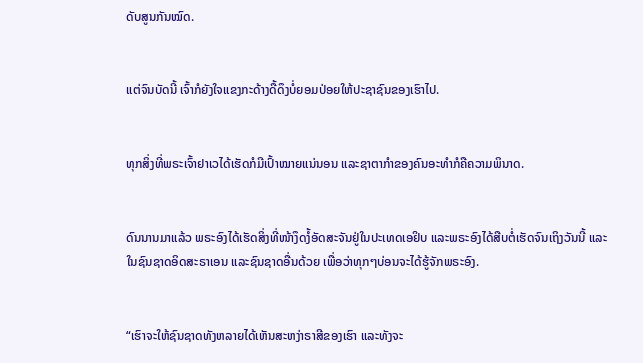ດັບສູນກັນໝົດ.


ແຕ່ຈົນບັດນີ້ ເຈົ້າກໍຍັງໃຈແຂງກະດ້າງດື້ດຶງບໍ່ຍອມປ່ອຍໃຫ້ປະຊາຊົນຂອງເຮົາໄປ.


ທຸກສິ່ງທີ່ພຣະເຈົ້າຢາເວໄດ້ເຮັດກໍມີເປົ້າໝາຍແນ່ນອນ ແລະຊາຕາກຳຂອງຄົນອະທຳກໍຄືຄວາມພິນາດ.


ດົນນານມາແລ້ວ ພຣະອົງໄດ້ເຮັດສິ່ງທີ່ໜ້າງຶດງໍ້ອັດສະຈັນຢູ່ໃນປະເທດເອຢິບ ແລະພຣະອົງໄດ້ສືບຕໍ່ເຮັດຈົນເຖິງວັນນີ້ ແລະໃນຊົນຊາດອິດສະຣາເອນ ແລະຊົນຊາດອື່ນດ້ວຍ ເພື່ອວ່າທຸກໆບ່ອນຈະໄດ້ຮູ້ຈັກພຣະອົງ.


“ເຮົາຈະໃຫ້ຊົນຊາດທັງຫລາຍໄດ້ເຫັນສະຫງ່າຣາສີຂອງເຮົາ ແລະທັງຈະ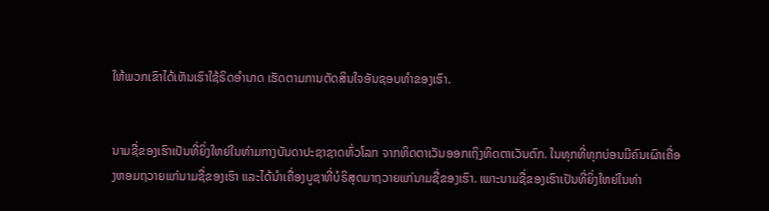ໃຫ້ພວກເຂົາໄດ້ເຫັນເຮົາໃຊ້ຣິດອຳນາດ ເຮັດຕາມການຕັດສິນໃຈອັນຊອບທຳຂອງເຮົາ.


ນາມຊື່ຂອງເຮົາເປັນທີ່ຍິ່ງໃຫຍ່ໃນທ່າມກາງບັນດາປະຊາຊາດທົ່ວໂລກ ຈາກທິດຕາເວັນອອກເຖິງທິດຕາເວັນຕົກ. ໃນທຸກທີ່ທຸກບ່ອນມີຄົນເຜົາເຄື່ອງຫອມຖວາຍແກ່ນາມຊື່ຂອງເຮົາ ແລະໄດ້ນຳເຄື່ອງບູຊາທີ່ບໍຣິສຸດມາຖວາຍແກ່ນາມຊື່ຂອງເຮົາ. ເພາະນາມຊື່ຂອງເຮົາເປັນທີ່ຍິ່ງໃຫຍ່ໃນທ່າ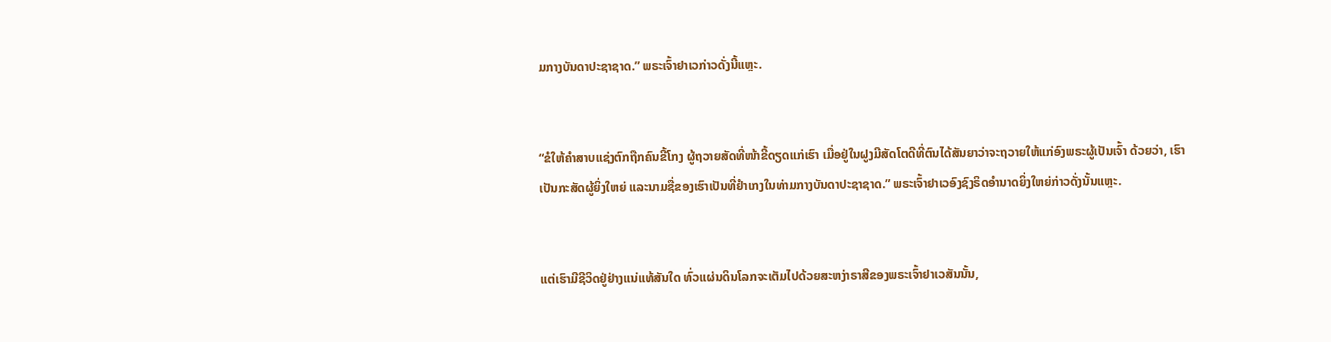ມກາງບັນດາປະຊາຊາດ.” ພຣະເຈົ້າຢາເວກ່າວດັ່ງນີ້ແຫຼະ.


“ຂໍໃຫ້ຄຳສາບແຊ່ງຕົກຖືກຄົນຂີ້ໂກງ ຜູ້ຖວາຍສັດທີ່ໜ້າຂີ້ດຽດແກ່ເຮົາ ເມື່ອຢູ່ໃນຝູງມີສັດໂຕດີທີ່ຕົນໄດ້ສັນຍາວ່າຈະຖວາຍໃຫ້ແກ່ອົງພຣະຜູ້ເປັນເຈົ້າ ດ້ວຍວ່າ, ເຮົາເປັນກະສັດຜູ້ຍິ່ງໃຫຍ່ ແລະນາມຊື່ຂອງເຮົາເປັນທີ່ຢຳເກງໃນທ່າມກາງບັນດາປະຊາຊາດ.” ພຣະເຈົ້າຢາເວອົງຊົງຣິດອຳນາດຍິ່ງໃຫຍ່ກ່າວດັ່ງນັ້ນແຫຼະ.


ແຕ່ເຮົາມີຊີວິດຢູ່ຢ່າງແນ່ແທ້ສັນໃດ ທົ່ວແຜ່ນດິນໂລກຈະເຕັມໄປດ້ວຍສະຫງ່າຣາສີຂອງພຣະເຈົ້າຢາເວສັນນັ້ນ,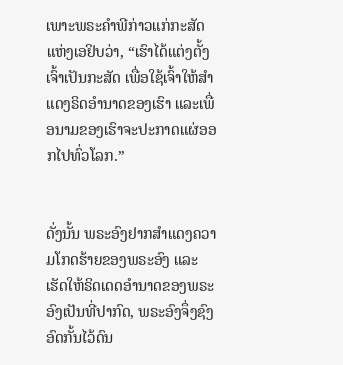ເພາະພຣະຄຳພີກ່າວແກ່ກະສັດແຫ່ງເອຢິບວ່າ, “ເຮົາໄດ້ແຕ່ງຕັ້ງເຈົ້າເປັນກະສັດ ເພື່ອໃຊ້ເຈົ້າໃຫ້ສຳແດງຣິດອຳນາດຂອງເຮົາ ແລະເພື່ອນາມຂອງເຮົາຈະປະກາດແຜ່ອອກໄປທົ່ວໂລກ.”


ດັ່ງນັ້ນ ພຣະອົງຢາກສຳແດງຄວາມໂກດຮ້າຍຂອງພຣະອົງ ແລະເຮັດໃຫ້ຣິດເດດອຳນາດຂອງພຣະອົງເປັນທີ່ປາກົດ, ພຣະອົງຈຶ່ງຊົງອົດກັ້ນໄວ້ດົນ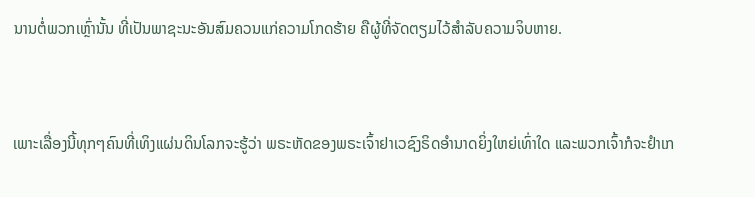ນານຕໍ່ພວກເຫຼົ່ານັ້ນ ທີ່ເປັນພາຊະນະອັນສົມຄວນແກ່ຄວາມໂກດຮ້າຍ ຄືຜູ້ທີ່ຈັດຕຽມໄວ້ສຳລັບຄວາມຈິບຫາຍ.


ເພາະເລື່ອງນີ້ທຸກໆຄົນທີ່ເທິງແຜ່ນດິນໂລກຈະຮູ້ວ່າ ພຣະຫັດຂອງພຣະເຈົ້າຢາເວຊົງຣິດອຳນາດຍິ່ງໃຫຍ່ເທົ່າໃດ ແລະພວກເຈົ້າກໍຈະຢຳເກ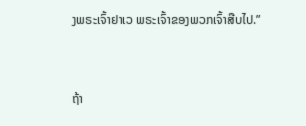ງພຣະເຈົ້າຢາເວ ພຣະເຈົ້າຂອງພວກເຈົ້າສືບໄປ.”


ຖ້າ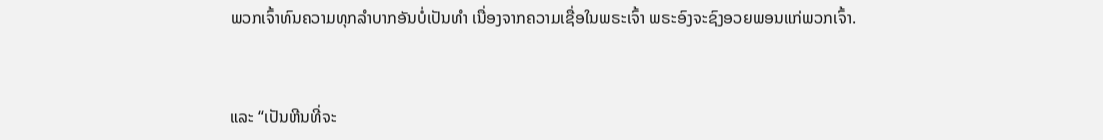ພວກເຈົ້າທົນຄວາມທຸກລຳບາກອັນບໍ່ເປັນທຳ ເນື່ອງຈາກຄວາມເຊື່ອໃນພຣະເຈົ້າ ພຣະອົງຈະຊົງອວຍພອນແກ່ພວກເຈົ້າ.


ແລະ “ເປັນຫີນທີ່ຈະ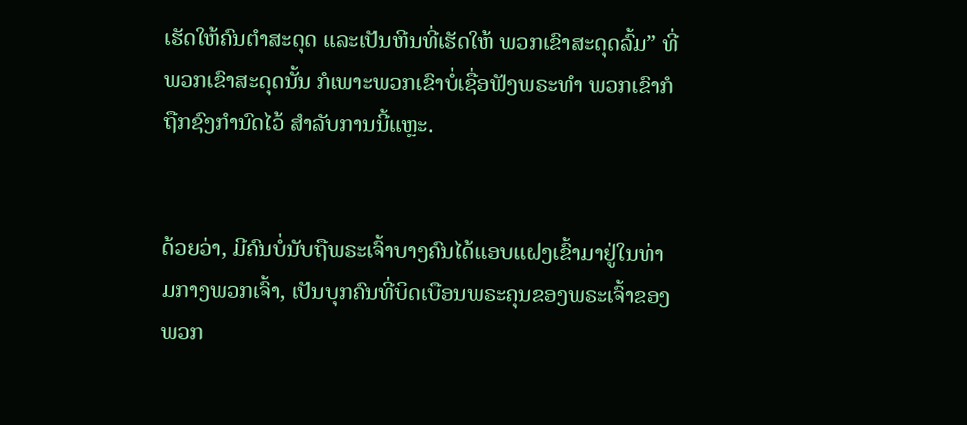ເຮັດໃຫ້ຄົນຕຳສະດຸດ ແລະເປັນຫີນທີ່ເຮັດໃຫ້ ພວກເຂົາສະດຸດລົ້ມ” ທີ່ພວກເຂົາສະດຸດນັ້ນ ກໍເພາະພວກເຂົາບໍ່ເຊື່ອຟັງພຣະທຳ ພວກເຂົາກໍຖືກຊົງກຳນົດໄວ້ ສຳລັບການນີ້ແຫຼະ.


ດ້ວຍວ່າ, ມີຄົນບໍ່ນັບຖືພຣະເຈົ້າບາງຄົນໄດ້ແອບແຝງເຂົ້າມາຢູ່ໃນທ່າມກາງພວກເຈົ້າ, ເປັນບຸກຄົນທີ່ບິດເບືອນພຣະຄຸນຂອງພຣະເຈົ້າຂອງພວກ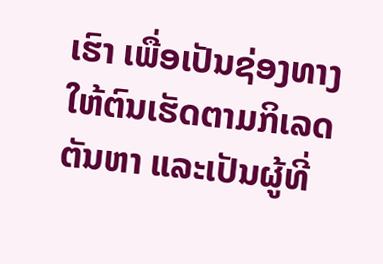ເຮົາ ເພື່ອເປັນຊ່ອງທາງໃຫ້ຕົນເຮັດຕາມກິເລດຕັນຫາ ແລະເປັນຜູ້ທີ່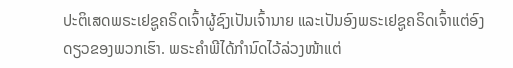ປະຕິເສດພຣະເຢຊູຄຣິດເຈົ້າຜູ້ຊົງເປັນເຈົ້ານາຍ ແລະເປັນອົງພຣະເຢຊູຄຣິດເຈົ້າແຕ່ອົງດຽວຂອງພວກເຮົາ. ພຣະຄຳພີໄດ້ກຳນົດໄວ້ລ່ວງໜ້າແຕ່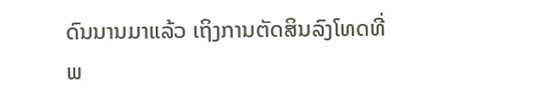ດົນນານມາແລ້ວ ເຖິງການຕັດສິນລົງໂທດທີ່ພ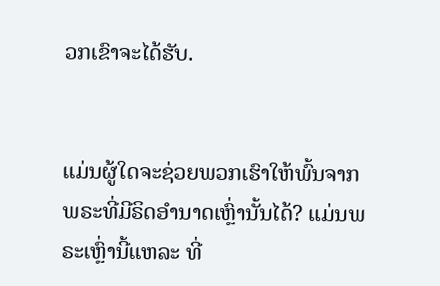ວກເຂົາຈະໄດ້ຮັບ.


ແມ່ນຜູ້ໃດຈະຊ່ວຍພວກເຮົາໃຫ້ພົ້ນຈາກພຣະທີ່ມີຣິດອຳນາດເຫຼົ່ານັ້ນໄດ້? ແມ່ນພຣະເຫຼົ່ານີ້ແຫລະ ທີ່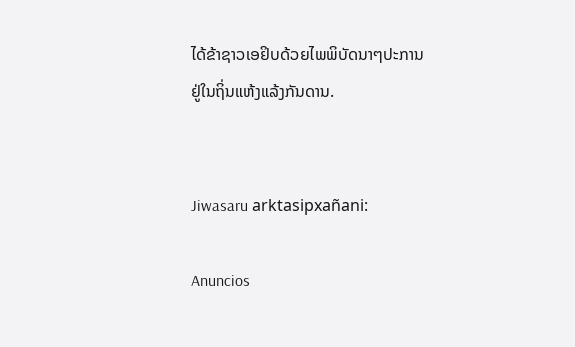ໄດ້ຂ້າຊາວເອຢິບດ້ວຍໄພພິບັດນາໆປະການ ຢູ່ໃນຖິ່ນແຫ້ງແລ້ງກັນດານ.


Jiwasaru arktasipxañani:

Anuncios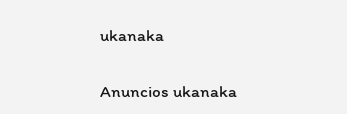ukanaka


Anuncios ukanaka